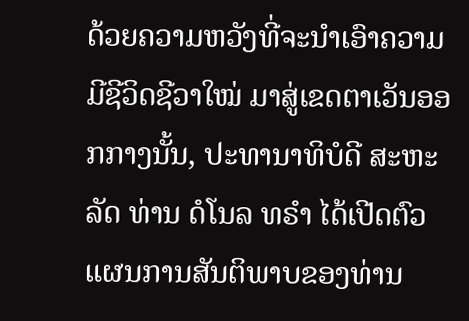ດ້ວຍຄວາມຫວັງທີ່ຈະນຳເອົາຄວາມມີຊີວິດຊີວາໃໝ່ ມາສູ່ເຂດຕາເວັນອອກກາງນັ້ນ, ປະທານາທິບໍດີ ສະຫະລັດ ທ່ານ ດໍໂນລ ທຣຳ ໄດ້ເປີດຕົວແຜນການສັນຕິພາບຂອງທ່ານ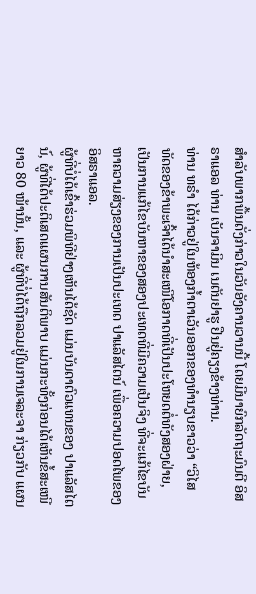ສຳລັບພາກພື້ນດັ່ງກ່າວໃນວັນອັງຄານວານນີ້ ໂດຍມີນາຍົກລັດຖະມົນຕີ ອິສຣາແອລ ທ່ານ ເບັນຈາມິນ ເນຕັນຢາຮູ ຢືນຢູ່ຄຽງຂ້າງທ່ານ.
ທ່ານ ທຣຳ ໄດ້ກ່າວຢູ່ໃນຫ້ອງກ້ຳຕາເວັນອອກຂອງທຳນຽບຂາວວ່າ “ວິໄສທັດຂອງຂ້າພະເຈົ້າໄດ້ນຳສະເໜີໂອກາດທີ່ເປັນປະໂຫຍດຕໍ່ທັງສອງຝ່າຍ, ເປັນການແກ້ໄຂບັນຫາຂອງສອງປະເທດທີ່ມີຄວາມເປັນຈິງ ທີ່ຈະແກ້ໄຂບັນຫາຄວາມສ່ຽງຂອງການເປັນປະເທດ ປາແລັສໄຕນ໌ ເພື່ອຄວາມປອດໄພຂອງ ອິສຣາແອລ.
ຜູ້ທີ່ບໍ່ໄດ້ເຂົ້າຮ່ວມພິທີຢ່າງເຫັນໄດ້ຊັດ ແມ່ນບັນດາຕົວແທນຂອງ ປາແລັສໄຕນ໌, ຜູ້ທີ່ໄດ້ປະຕິເສດແຜນການສັນຕິພາບ ແມ່ນກະທັ້ງກ່ອນໄດ້ເຫັນຂໍ້ສະເໜີຍາວ 80 ໜ້ານັ້ນ, ແລະ ຜູ້ທີ່ບໍ່ໄດ້ຖືກລວມຢູ່ໃນການເຈລະຈາ ກ່ຽວກັບ ແຜນ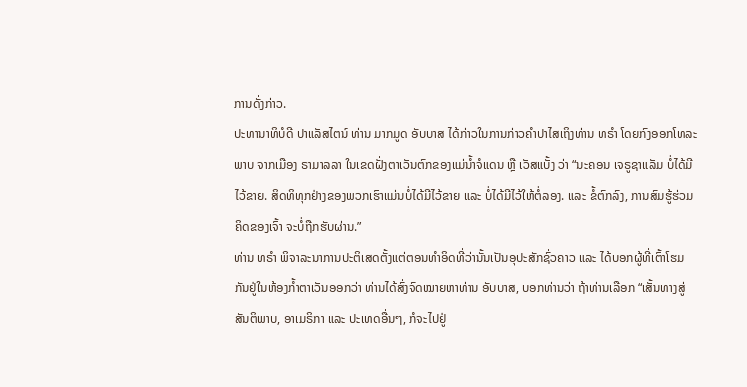ການດັ່ງກ່າວ.
ປະທານາທິບໍດີ ປາແລັສໄຕນ໌ ທ່ານ ມາກມູດ ອັບບາສ ໄດ້ກ່າວໃນການກ່າວຄຳປາໄສເຖິງທ່ານ ທຣຳ ໂດຍກົງອອກໂທລະພາບ ຈາກເມືອງ ຣາມາລລາ ໃນເຂດຝັ່ງຕາເວັນຕົກຂອງແມ່ນ້ຳຈໍແດນ ຫຼື ເວັສແບັ້ງ ວ່າ “ນະຄອນ ເຈຣູຊາແລັມ ບໍ່ໄດ້ມີໄວ້ຂາຍ. ສິດທິທຸກຢ່າງຂອງພວກເຮົາແມ່ນບໍ່ໄດ້ມີໄວ້ຂາຍ ແລະ ບໍ່ໄດ້ມີໄວ້ໃຫ້ຕໍ່ລອງ. ແລະ ຂໍ້ຕົກລົງ, ການສົມຮູ້ຮ່ວມຄິດຂອງເຈົ້າ ຈະບໍ່ຖືກຮັບຜ່ານ.”
ທ່ານ ທຣຳ ພິຈາລະນາການປະຕິເສດຕັ້ງແຕ່ຕອນທຳອິດທີ່ວ່ານັ້ນເປັນອຸປະສັກຊົ່ວຄາວ ແລະ ໄດ້ບອກຜູ້ທີ່ເຕົ້າໂຮມກັນຢູ່ໃນຫ້ອງກ້ຳຕາເວັນອອກວ່າ ທ່ານໄດ້ສົ່ງຈົດໝາຍຫາທ່ານ ອັບບາສ, ບອກທ່ານວ່າ ຖ້າທ່ານເລືອກ “ເສັ້ນທາງສູ່ສັນຕິພາບ, ອາເມຣິກາ ແລະ ປະເທດອື່ນໆ, ກໍຈະໄປຢູ່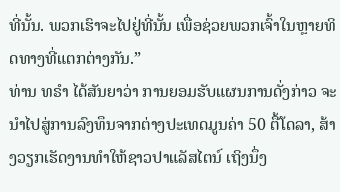ທີ່ນັ້ນ. ພວກເຮົາຈະໄປຢູ່ທີ່ນັ້ນ ເພື່ອຊ່ວຍພວກເຈົ້າໃນຫຼາຍທິດທາງທີ່ແຕກຕ່າງກັນ.”
ທ່ານ ທຣຳ ໄດ້ສັນຍາວ່າ ການຍອມຮັບແຜນການດັ່ງກ່າວ ຈະນຳໄປສູ່ການລົງທຶນຈາກຕ່າງປະເທດມູນຄ່າ 50 ຕື້ໂດລາ, ສ້າງວຽກເຮັດງານທຳໃຫ້ຊາວປາແລັສໄຕນ໌ ເຖິງນຶ່ງ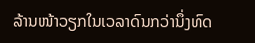ລ້ານໜ້າວຽກໃນເວລາດົນກວ່ານຶ່ງທົດ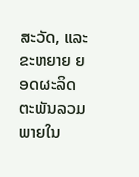ສະວັດ, ແລະ ຂະຫຍາຍ ຍອດຜະລິດຕະພັນລວມພາຍໃນ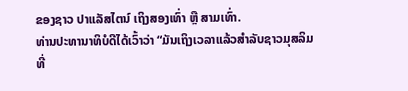ຂອງຊາວ ປາແລັສໄຕນ໌ ເຖິງສອງເທົ່າ ຫຼື ສາມເທົ່າ.
ທ່ານປະທານາທິບໍດີໄດ້ເວົ້າວ່າ “ມັນເຖິງເວລາແລ້ວສຳລັບຊາວມຸສລິມທີ່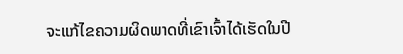ຈະແກ້ໄຂຄວາມຜິດພາດທີ່ເຂົາເຈົ້າໄດ້ເຮັດໃນປີ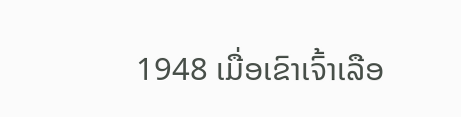1948 ເມື່ອເຂົາເຈົ້າເລືອ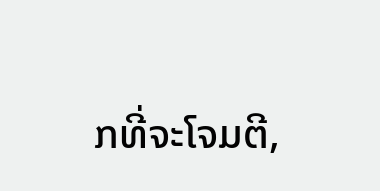ກທີ່ຈະໂຈມຕີ,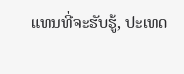ແທນທີ່ຈະຮັບຮູ້, ປະເທດ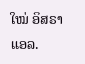ໃໝ່ ອິສຣາແອລ.